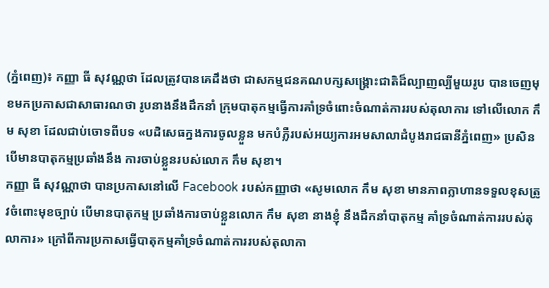(ភ្នំពេញ)៖ កញ្ញា ធី សុវណ្ណថា ដែលត្រូវបានគេដឹងថា ជាសកម្មជនគណបក្សសង្គ្រោះជាតិដ៏ល្បាញល្បីមួយរូប បានចេញមុខមកប្រកាសជាសាធារណថា រូបនាងនឹងដឹកនាំ ក្រុមបាតុកម្មធ្វើការគាំទ្រចំពោះចំណាត់ការរបស់តុលាការ ទៅលើលោក កឹម សុខា ដែលជាប់ចោទពីបទ «បដិសេធក្នងការចូលខ្លួន មកបំភ្លឺរបស់អយ្យការអមសាលាដំបូងរាជធានីភ្នំពេញ» ប្រសិនបើមានបាតុកម្មប្រឆាំងនឹង ការចាប់ខ្លួនរបស់លោក កឹម សុខា។
កញ្ញា ធី សុវណ្ណាថា បានប្រកាសនៅលើ Facebook របស់កញ្ញាថា «សូមលោក កឹម សុខា មានភាពក្លាហានទទួលខុសត្រូវចំពោះមុខច្បាប់ បើមានបាតុកម្ម ប្រឆាំងការចាប់ខ្លួនលោក កឹម សុខា នាងខ្ញុំ នឹងដឹកនាំបាតុកម្ម គាំទ្រចំណាត់ការរបស់តុលាការ» ក្រៅពីការប្រកាសធ្វើបាតុកម្មគាំទ្រចំណាត់ការរបស់តុលាកា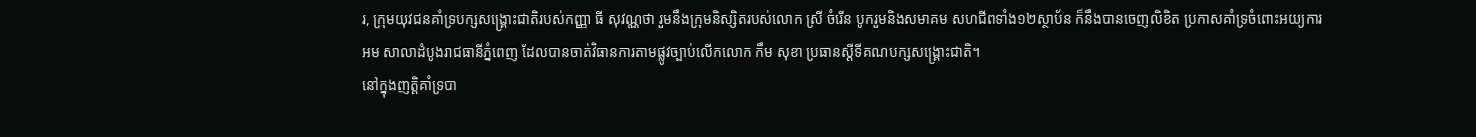រ, ក្រុមយុវជនគាំទ្របក្សសង្គ្រោះជាតិរបស់កញ្ញា ធី សុវណ្ណថា រួមនឹងក្រុមនិស្សិតរបស់លោក ស្រី ចំរើន បូករួមនិងសមាគម សហជីពទាំង១២ស្ថាប័ន ក៏នឹងបានចេញលិខិត ប្រកាសគាំទ្រចំពោះអយ្យការអម សាលាដំបូងរាជធានីភ្នំពេញ ដែលបានចាត់វិធានការតាមផ្លូវច្បាប់លើកលោក កឹម សុខា ប្រធានស្តីទីគណបក្សសង្គ្រោះជាតិ។
នៅក្នុងញត្តិគាំទ្របា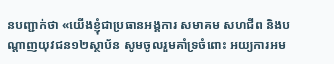នបញ្ជាក់ថា «យើងខ្ញុំជាប្រធានអង្គការ សមាគម សហជីព និងបណ្តាញយុវជន១២ស្ថាប័ន សូមចូលរួមគាំទ្រចំពោះ អយ្យការអម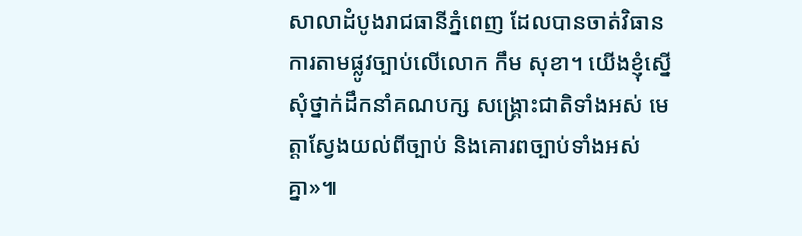សាលាដំបូងរាជធានីភ្នំពេញ ដែលបានចាត់វិធានការតាមផ្លូវច្បាប់លើលោក កឹម សុខា។ យើងខ្ញុំស្នើសុំថ្នាក់ដឹកនាំគណបក្ស សង្គ្រោះជាតិទាំងអស់ មេត្តាស្វែងយល់ពីច្បាប់ និងគោរពច្បាប់ទាំងអស់គ្នា»៕